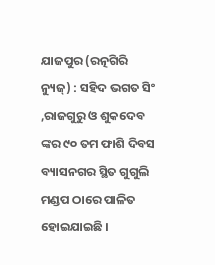ଯାଜପୁର (ରତ୍ନଗିରି ନ୍ୟୁଜ୍) : ସହିଦ ଭଗତ ସିଂ ,ରାଜଗୁରୁ ଓ ଶୁକଦେବ ଙ୍କର ୯୦ ତମ ଫାଶି ଦିବସ ବ୍ୟାସନଗର ସ୍ଥିତ ଗୁଗୁଲି ମଣ୍ଡପ ଠାରେ ପାଳିତ ହୋଇଯାଇଛି ।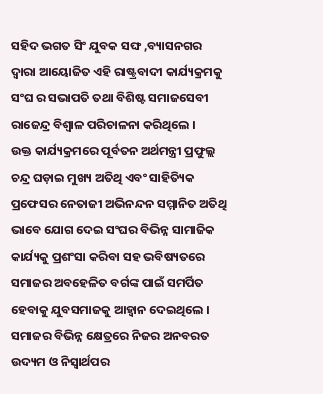ସହିଦ ଭଗତ ସିଂ ଯୁବକ ସଙ୍ଘ ,ବ୍ୟାସନଗର ଦ୍ୱାରା ଆୟୋଜିତ ଏହି ରାଷ୍ଟ୍ରବାଦୀ କାର୍ଯ୍ୟକ୍ରମକୁ ସଂଘ ର ସଭାପତି ତଥା ବିଶିଷ୍ଟ ସମାଜସେବୀ ରାଜେନ୍ଦ୍ର ବିଶ୍ୱାଳ ପରିଚାଳନା କରିଥିଲେ ।
ଉକ୍ତ କାର୍ଯ୍ୟକ୍ରମରେ ପୂର୍ବତନ ଅର୍ଥମନ୍ତ୍ରୀ ପ୍ରଫୁଲ୍ଲ ଚନ୍ଦ୍ର ଘଡ଼ାଇ ମୁଖ୍ୟ ଅତିଥି ଏବଂ ସାହିତ୍ୟିକ ପ୍ରଫେସର ନେତାଜୀ ଅଭିନନ୍ଦନ ସମ୍ମାନିତ ଅତିଥି ଭାବେ ଯୋଗ ଦେଇ ସଂଘର ବିଭିନ୍ନ ସାମାଜିକ କାର୍ଯ୍ୟକୁ ପ୍ରଶଂସା କରିବା ସହ ଭବିଷ୍ୟତରେ ସମାଜର ଅବହେଳିତ ବର୍ଗଙ୍କ ପାଇଁ ସମର୍ପିତ ହେବାକୁ ଯୁବସମାଜକୁ ଆହ୍ୱାନ ଦେଇଥିଲେ ।
ସମାଜର ବିଭିନ୍ନ କ୍ଷେତ୍ରରେ ନିଜର ଅନବରତ ଉଦ୍ୟମ ଓ ନିସ୍ଵାର୍ଥପର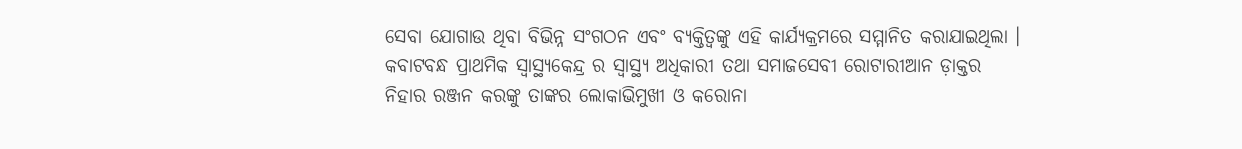ସେବା ଯୋଗାଉ ଥିବା ବିଭିନ୍ନ ସଂଗଠନ ଏବଂ ବ୍ୟକ୍ତିତ୍ୱଙ୍କୁ ଏହି କାର୍ଯ୍ୟକ୍ରମରେ ସମ୍ମାନିତ କରାଯାଇଥିଲା ।
କବାଟବନ୍ଧ ପ୍ରାଥମିକ ସ୍ୱାସ୍ଥ୍ୟକେନ୍ଦ୍ର ର ସ୍ୱାସ୍ଥ୍ୟ ଅଧିକାରୀ ତଥା ସମାଜସେବୀ ରୋଟାରୀଆନ ଡ଼ାକ୍ତର ନିହାର ରଞ୍ଜନ କରଙ୍କୁ ତାଙ୍କର ଲୋକାଭିମୁଖୀ ଓ କରୋନା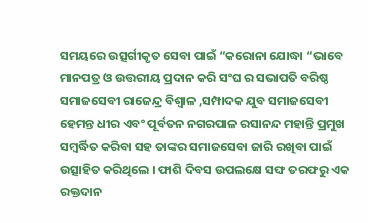ସମୟରେ ଉତ୍ସର୍ଗୀକୃତ ସେବା ପାଇଁ “କରୋନା ଯୋଦ୍ଧା “ଭାବେ ମାନପତ୍ର ଓ ଉତ୍ତରୀୟ ପ୍ରଦାନ କରି ସଂଘ ର ସଭାପତି ବରିଷ୍ଠ ସମାଜସେବୀ ରାଜେନ୍ଦ୍ର ବିଶ୍ୱାଳ ,ସମ୍ପାଦକ ଯୁବ ସମାଜସେବୀ ହେମନ୍ତ ଧୀର ଏବଂ ପୂର୍ବତନ ନଗରପାଳ ରସାନନ୍ଦ ମହାନ୍ତି ପ୍ରମୁଖ ସମ୍ଵର୍ଦ୍ଧିତ କରିବା ସହ ତାଙ୍କର ସମାଜସେବା ଜାରି ରଖିବା ପାଇଁ ଉତ୍ସାହିତ କରିଥିଲେ । ଫାଶି ଦିବସ ଉପଲକ୍ଷେ ସଙ୍ଘ ତରଫରୁ ଏକ ରକ୍ତଦାନ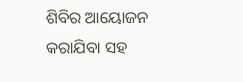ଶିବିର ଆୟୋଜନ କରାଯିବା ସହ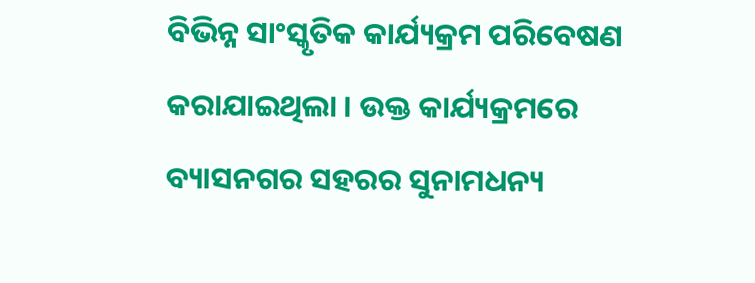ବିଭିନ୍ନ ସାଂସ୍କୃତିକ କାର୍ଯ୍ୟକ୍ରମ ପରିବେଷଣ କରାଯାଇଥିଲା । ଉକ୍ତ କାର୍ଯ୍ୟକ୍ରମରେ ବ୍ୟାସନଗର ସହରର ସୁନାମଧନ୍ୟ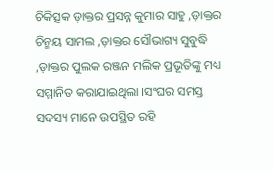ଚିକିତ୍ସକ ଡ଼ାକ୍ତର ପ୍ରସନ୍ନ କୁମାର ସାହୁ ,ଡ଼ାକ୍ତର ଚିନ୍ମୟ ସାମଲ ,ଡ଼ାକ୍ତର ସୌଭାଗ୍ୟ ସୁବୁଦ୍ଧି ,ଡ଼ାକ୍ତର ପୁଲକ ରଞ୍ଜନ ମଲିକ ପ୍ରଭୂତିଙ୍କୁ ମଧ୍ୟ ସମ୍ମାନିତ କରାଯାଇଥିଲା ।ସଂଘର ସମସ୍ତ ସଦସ୍ୟ ମାନେ ଉପସ୍ଥିତ ରହି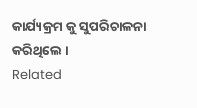କାର୍ଯ୍ୟକ୍ରମ କୁ ସୁପରିଚାଳନା କରିଥିଲେ ।
Related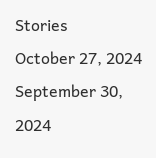Stories
October 27, 2024
September 30, 2024